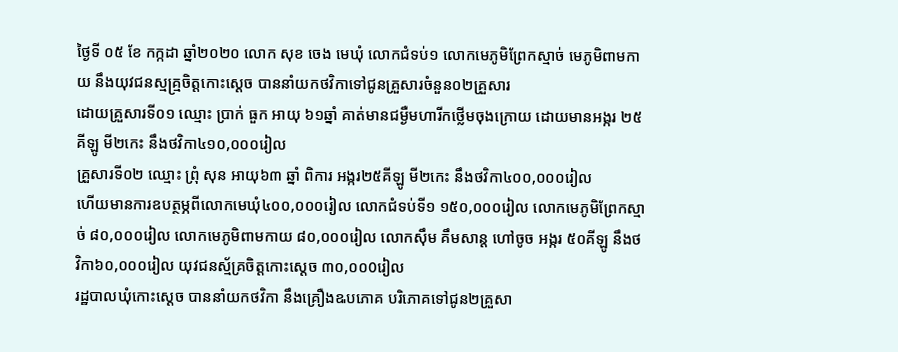ថ្ងៃទី ០៥ ខែ កក្កដា ឆ្នាំ២០២០ លោក សុខ ចេង មេឃុំ លោកជំទប់១ លោកមេភូមិព្រែកស្មាច់ មេភូមិពាមកាយ នឹងយុវជនស្មគ្រ្មចិត្តកោះស្ដេច បាននាំយកថវិកាទៅជូនគ្រួសារចំនួន០២គ្រួសារ
ដោយគ្រួសារទី០១ ឈ្មោះ ប្រាក់ ធួក អាយុ ៦១ឆ្នាំ គាត់មានជម្ងឺមហារីកថ្លើមចុងក្រោយ ដោយមានអង្ករ ២៥គីឡូ មី២កេះ នឹងថវិកា៤១០,០០០រៀល
គ្រួសារទី០២ ឈ្មោះ ព្រុំ សុន អាយុ៦៣ ឆ្នាំ ពិការ អង្ករ២៥គីឡូ មី២កេះ នឹងថវិកា៤០០,០០០រៀល
ហើយមានការឧបត្ថម្ភពីលោកមេឃុំ៤០០,០០០រៀល លោកជំទប់ទី១ ១៥០,០០០រៀល លោកមេភូមិព្រែកស្មាច់ ៨០,០០០រៀល លោកមេភូមិពាមកាយ ៨០,០០០រៀល លោកស៊ឹម គឹមសាន្ដ ហៅចូច អង្ករ ៥០គីឡូ នឹងថវិកា៦០,០០០រៀល យុវជនស្ម័គ្រចិត្តកោះស្ដេច ៣០,០០0រៀល
រដ្ឋបាលឃុំកោះស្ដេច បាននាំយកថវិកា នឹងគ្រឿងឩបភោគ បរិភោគទៅជូន២គ្រួសា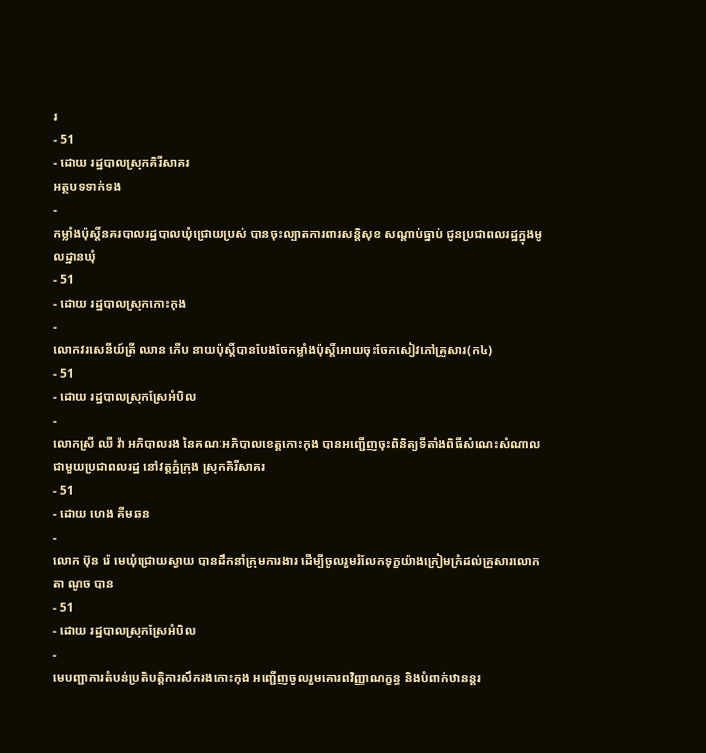រ
- 51
- ដោយ រដ្ឋបាលស្រុកគិរីសាគរ
អត្ថបទទាក់ទង
-
កម្លាំងប៉ុស្តិ៍នគរបាលរដ្ឋបាលឃុំជ្រោយប្រស់ បានចុះល្បាតការពារសន្តិសុខ សណ្តាប់ធ្នាប់ ជូនប្រជាពលរដ្ឋក្នុងមូលដ្ឋានឃុំ
- 51
- ដោយ រដ្ឋបាលស្រុកកោះកុង
-
លោកវរសេនីយ៍ត្រី ឈាន ភើប នាយប៉ុស្តិ៍បានបែងចែកម្លាំងប៉ុស្តិ៍អោយចុះចែកសៀវភៅគ្រួសារ(ក៤)
- 51
- ដោយ រដ្ឋបាលស្រុកស្រែអំបិល
-
លោកស្រី ឈី វ៉ា អភិបាលរង នៃគណៈអភិបាលខេត្តកោះកុង បានអញ្ជើញចុះពិនិត្យទីតាំងពិធីសំណេះសំណាល ជាមួយប្រជាពលរដ្ឋ នៅវត្តភ្នំក្រុង ស្រុកគិរីសាគរ
- 51
- ដោយ ហេង គីមឆន
-
លោក ប៊ុន រ៉េ មេឃុំជ្រោយស្វាយ បានដឹកនាំក្រុមការងារ ដើម្បីចូលរួមរំលែកទុក្ខយ៉ាងក្រៀមក្រំដល់គ្រួសារលោកតា ណូច បាន
- 51
- ដោយ រដ្ឋបាលស្រុកស្រែអំបិល
-
មេបញ្ជាការតំបន់ប្រតិបត្តិការសឹករងកោះកុង អញ្ជើញចូលរួមគោរពវិញ្ញាណក្ខន្ធ និងបំពាក់ឋានន្តរ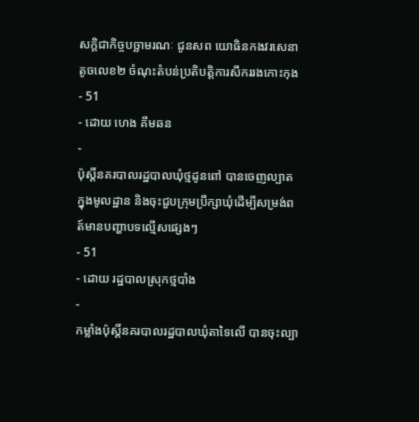សក្តិជាកិច្ចបច្ឆាមរណៈ ជូនសព យោធិនកងវរសេនាតូចលេខ២ ចំណុះតំបន់ប្រតិបត្តិការសឹកររងកោះកុង
- 51
- ដោយ ហេង គីមឆន
-
ប៉ុស្តិ៍នគរបាលរដ្ឋបាលឃុំថ្មដូនពៅ បានចេញល្បាតក្នុងមូលដ្ឋាន និងចុះជួបក្រុមប្រឹក្សាឃុំដើម្បីសម្រង់ពត៍មានបញ្ហាបទល្មើសផ្សេងៗ
- 51
- ដោយ រដ្ឋបាលស្រុកថ្មបាំង
-
កម្លាំងប៉ុស្តិ៍នគរបាលរដ្ឋបាលឃុំតាទៃលើ បានចុះល្បា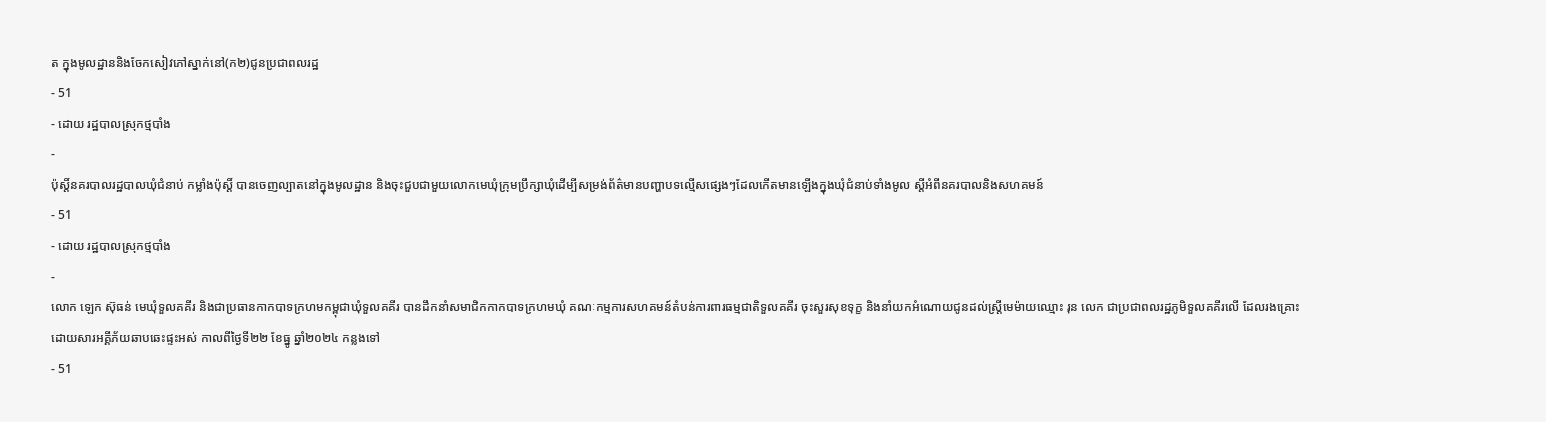ត ក្នុងមូលដ្ឋាននិងចែកសៀវភៅស្នាក់នៅ(ក២)ជូនប្រជាពលរដ្ឋ
- 51
- ដោយ រដ្ឋបាលស្រុកថ្មបាំង
-
ប៉ុស្ដិ៍នគរបាលរដ្ឋបាលឃុំជំនាប់ កម្លាំងប៉ុស្តិ៍ បានចេញល្បាតនៅក្នុងមូលដ្ឋាន និងចុះជួបជាមួយលោកមេឃុំក្រុមប្រឹក្សាឃុំដើម្បីសម្រង់ព័ត៌មានបញ្ហាបទល្មើសផ្សេងៗដែលកើតមានឡើងក្នុងឃុំជំនាប់ទាំងមូល ស្តីអំពីនគរបាលនិងសហគមន៍
- 51
- ដោយ រដ្ឋបាលស្រុកថ្មបាំង
-
លោក ឡេក ស៊ុធន់ មេឃុំទួលគគីរ និងជាប្រធានកាកបាទក្រហមកម្ពុជាឃុំទួលគគីរ បានដឹកនាំសមាជិកកាកបាទក្រហមឃុំ គណៈកម្មការសហគមន៍តំបន់ការពារធម្មជាតិទួលគគីរ ចុះសួរសុខទុក្ខ និងនាំយកអំណោយជូនដល់ស្ត្រីមេម៉ាយឈ្មោះ រុន លេក ជាប្រជាពលរដ្ឋភូមិទួលគគីរលើ ដែលរងគ្រោះដោយសារអគ្គីភ័យឆាបឆេះផ្ទះអស់ កាលពីថ្ងៃទី២២ ខែធ្នូ ឆ្នាំ២០២៤ កន្លងទៅ
- 51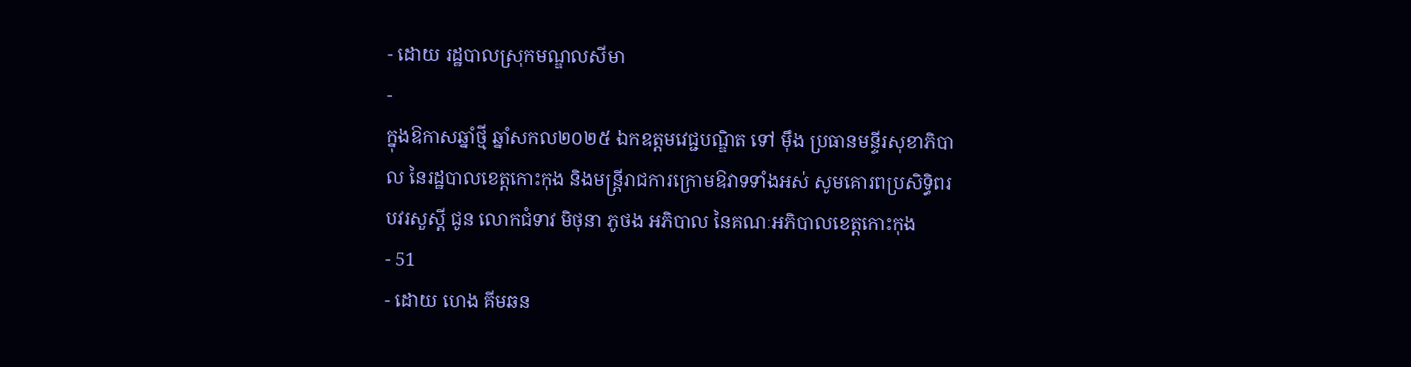- ដោយ រដ្ឋបាលស្រុកមណ្ឌលសីមា
-
ក្នុងឱកាសឆ្នាំថ្មី ឆ្នាំសកល២០២៥ ឯកឧត្តមវេជ្ជបណ្ឌិត ទៅ ម៉ឹង ប្រធានមន្ទីរសុខាភិបាល នៃរដ្ឋបាលខេត្តកោះកុង និងមន្ត្រីរាជការក្រោមឱវាទទាំងអស់ សូមគោរពប្រសិទ្ធិពរ បវរសួស្តី ជូន លោកជំទាវ មិថុនា ភូថង អភិបាល នៃគណៈអភិបាលខេត្តកោះកុង
- 51
- ដោយ ហេង គីមឆន